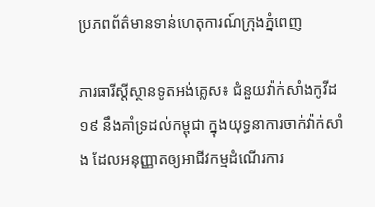ប្រភពព័ត៌មានទាន់ហេតុការណ៍ក្រុងភ្នំពេញ

ភារធារីស្តីស្ថានទូតអង់គ្លេស៖ ជំនួយវ៉ាក់សាំងកូវីដ១៩ នឹងគាំទ្រដល់កម្ពុជា ក្នុងយុទ្ធនាការចាក់វ៉ាក់សាំង ដែលអនុញ្ញាតឲ្យអាជីវកម្មដំណើរការ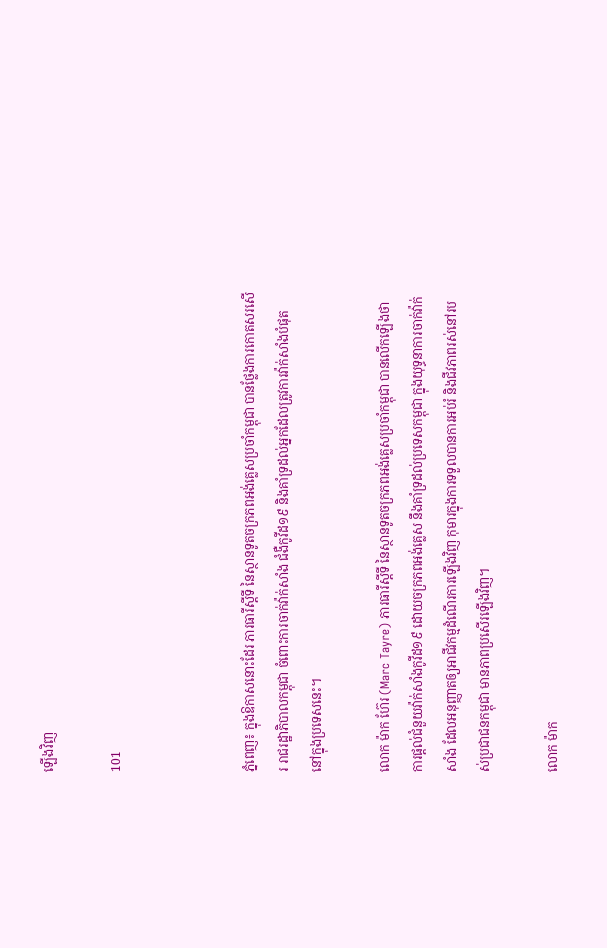ឡើងវិញ

101



ភ្នំពេញ៖ ក្នុងឱកាសនោះដែរ ភារធារីស្តីទី នៃស្ថានទូតចក្រភពអង់គ្លេសប្រចាំកម្ពុជា បានថ្លែងការកោតសរសើរ រាជរដ្ឋាភិបាលកម្ពុជា ចំពោះការចាក់វ៉ាក់សាំង ជំងឺកូវីដ១៩ និងគាំទ្រដល់អ្នកដែលត្រូវការវ៉ាក់សាំងបំផុត នៅក្នុងប្រទេសនេះ។

លោក ម៉ាក ហ៊ែរ (Marc Tayre) ភារធារីស្តីទី នៃស្ថានទូតចក្រភពអង់គ្លេសប្រចាំកម្ពុជា បានលើកឡើងថា ការផ្តល់ជំនួយវ៉ាក់សាំងកូវីដ១៩ ដោយចក្រភពអង់គ្លេស នឹងគាំទ្រដល់ប្រទេសកម្ពុជា ក្នុងយុទ្ធនាការចាក់វ៉ាក់សាំង ដែលអនុញ្ញាតឲ្យអាជីវកម្មដំណើរការឡើងវិញ កុមារក្នុងការទទួលបានការអប់រំ និងជីវភាពរស់នៅរបស់ប្រជាជនកម្ពុជា មានភាពប្រសើរឡើងវិញ។

លោក ម៉ាក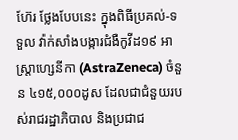ហ៊ែរ ថ្លែងបែបនេះ ក្នុងពិធីប្រគល់-ទទួល វ៉ាក់សាំងបង្ការជំងឺកូវីដ១៩ អាស្ត្រាហ្សេនីកា (AstraZeneca) ចំនួន ៤១៥,០០០ដូស ដែលជាជំនួយរបស់រាជរដ្ឋាភិបាល និងប្រជាជ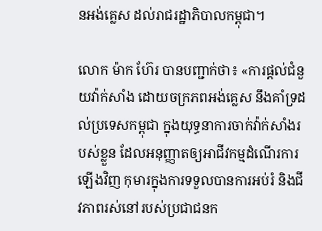នអង់គ្លេស ដល់រាជរដ្ឋាភិបាលកម្ពុជា។

លោក ម៉ាក ហ៊ែរ បានបញ្ជាក់ថា៖ «ការផ្តល់ជំនួយវ៉ាក់សាំង ដោយចក្រភពអង់គ្លេស នឹងគាំទ្រដល់ប្រទេសកម្ពុជា ក្នុងយុទ្ធនាការចាក់វ៉ាក់សាំងរបស់ខ្លួន ដែលអនុញ្ញាតឲ្យអាជីវកម្មដំណើរការឡើងវិញ កុមារក្នុងការទទួលបានការអប់រំ និងជីវភាពរស់នៅរបស់ប្រជាជនក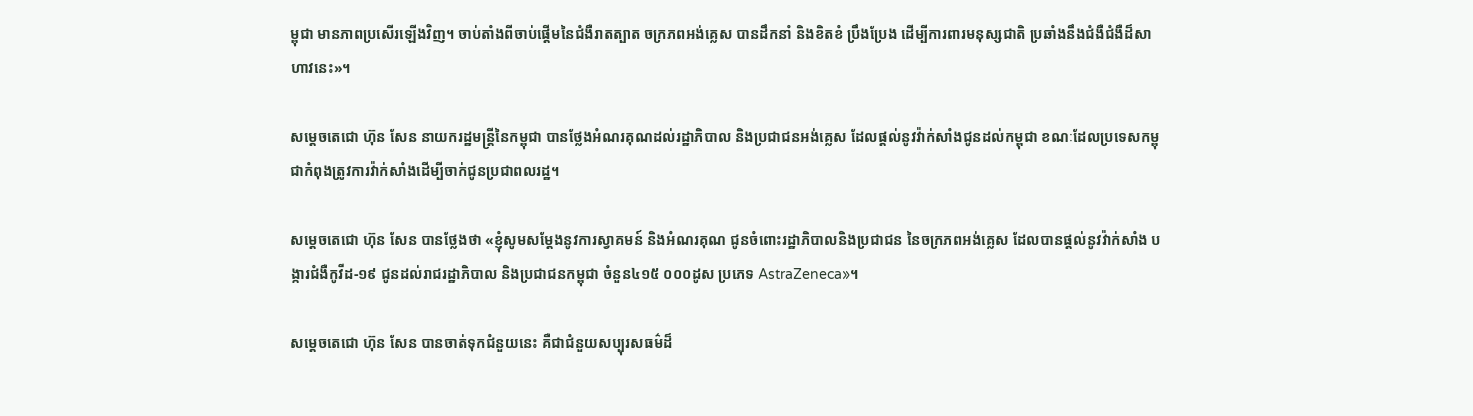ម្ពុជា មានភាពប្រសើរឡើងវិញ។ ចាប់តាំងពីចាប់ផ្តើមនៃជំងឺរាតត្បាត ចក្រភពអង់គ្លេស បានដឹកនាំ និងខិតខំ ប្រឹងប្រែង ដើម្បីការពារមនុស្សជាតិ ប្រឆាំងនឹងជំងឺជំងឺដ៏សាហាវនេះ»។

សម្តេចតេជោ ហ៊ុន សែន នាយករដ្ឋមន្រ្តីនៃកម្ពុជា បានថ្លែងអំណរគុណដល់រដ្ឋាភិបាល និងប្រជាជនអង់គ្លេស ដែលផ្ដល់នូវវ៉ាក់សាំងជូនដល់កម្ពុជា ខណៈដែលប្រទេសកម្ពុជាកំពុងត្រូវការវ៉ាក់សាំងដើម្បីចាក់ជូនប្រជាពលរដ្ឋ។

សម្ដេចតេជោ ហ៊ុន សែន បានថ្លែងថា «ខ្ញុំសូមសម្តែងនូវការស្វាគមន៍ និងអំណរគុណ ជូនចំពោះរដ្ឋាភិបាលនិងប្រជាជន នៃចក្រភពអង់គ្លេស ដែលបានផ្តល់នូវវ៉ាក់សាំង បង្ការជំងឺកូវីដ-១៩ ជូនដល់រាជរដ្ឋាភិបាល និងប្រជាជនកម្ពុជា ចំនួន៤១៥ ០០០ដូស ប្រភេទ AstraZeneca»។

សម្ដេចតេជោ ហ៊ុន សែន បានចាត់ទុកជំនួយនេះ គឺជាជំនួយសប្បុរសធម៌ដ៏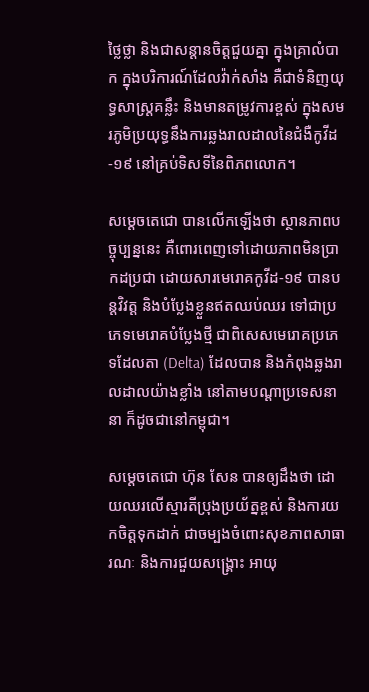ថ្លៃថ្លា និងជាសន្តានចិត្តជួយគ្នា ក្នុងគ្រាលំបាក ក្នុងបរិការណ៍ដែលវ៉ាក់សាំង គឺជាទំនិញយុទ្ធសាស្រ្តគន្លឹះ និងមានតម្រូវការខ្ពស់ ក្នុងសមរភូមិប្រយុទ្ធនឹងការឆ្លងរាលដាលនៃជំងឺកូវីដ-១៩ នៅគ្រប់ទិសទីនៃពិភពលោក។

សម្ដេចតេជោ បានលើកឡើងថា ស្ថានភាពបច្ចុប្បន្ននេះ គឺពោរពេញទៅដោយភាពមិនប្រាកដប្រជា ដោយសារមេរោគកូវីដ-១៩ បានបន្តវិវត្ត និងបំប្លែងខ្លួនឥតឈប់ឈរ ទៅជាប្រភេទមេរោគបំប្លែងថ្មី ជាពិសេសមេរោគប្រភេទដែលតា (Delta) ដែលបាន និងកំពុងឆ្លងរាលដាលយ៉ាងខ្លាំង នៅតាមបណ្តាប្រទេសនានា ក៏ដូចជានៅកម្ពុជា។

សម្ដេចតេជោ ហ៊ុន សែន បានឲ្យដឹងថា ដោយឈរលើស្មារតីប្រុងប្រយ័ត្នខ្ពស់ និងការយកចិត្តទុកដាក់ ជាចម្បងចំពោះសុខភាពសាធារណៈ និងការជួយសង្គ្រោះ អាយុ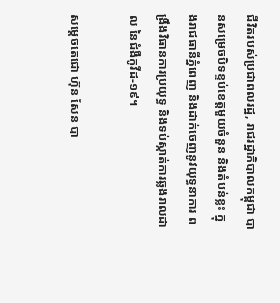ជីវិតរបស់ប្រជាពលរដ្ឋ, រាជរដ្ឋាភិបាលកម្ពុជា បានសម្រេចបិទខ្ទប់ខេត្តមួយចំនួន និងតំបន់ខ្លះ ក្នុងរាជធានីភ្នំពេញ និងដាក់ចេញនូវយុទ្ធនាការ ពង្រឹងវិធានការប្រយុទ្ធ និងទប់ស្កាត់ការឆ្លងរាលដាល នៃជំងឺកូវីដ-១៩។

សម្ដេចតេជោ ហ៊ុន សែន បា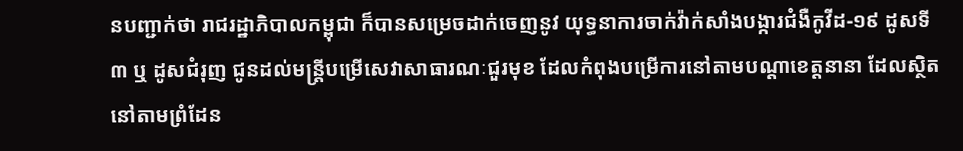នបញ្ជាក់ថា រាជរដ្ឋាភិបាលកម្ពុជា ក៏បានសម្រេចដាក់ចេញនូវ យុទ្ធនាការចាក់វ៉ាក់សាំងបង្ការជំងឺកូវីដ-១៩ ដូសទី ៣ ឬ ដូសជំរុញ ជូនដល់មន្ត្រីបម្រើសេវាសាធារណៈជួរមុខ ដែលកំពុងបម្រើការនៅតាមបណ្តាខេត្តនានា ដែលស្ថិតនៅតាមព្រំដែន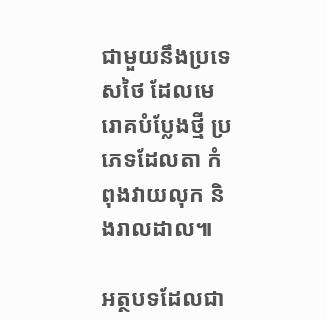ជាមួយនឹងប្រទេសថៃ ដែលមេរោគបំប្លែងថ្មី ប្រភេទដែលតា កំពុងវាយលុក និងរាលដាល៕

អត្ថបទដែលជា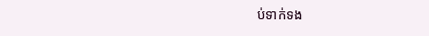ប់ទាក់ទង